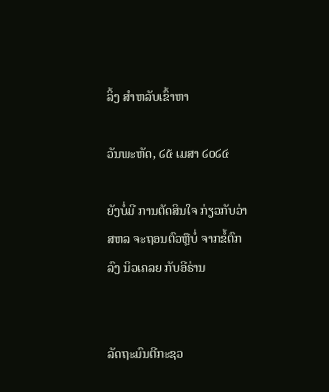ລິ້ງ ສຳຫລັບເຂົ້າຫາ

ວັນພະຫັດ, ໒໕ ເມສາ ໒໐໒໔

ຍັງບໍ່ມີ ການຕັດສິນໃຈ ກ່ຽວກັບວ່າ ສຫລ ຈະຖອນຕົວຫຼືບໍ່ ຈາກຂໍ້ຕົກລົງ ນິວເຄລຍ ກັບອີຣ່ານ


ລັດຖະມົນຕີກະຊວ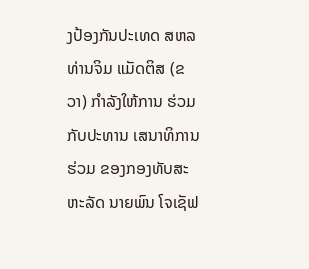ງປ້ອງກັນປະເທດ ສຫລ ທ່ານຈິມ ແມັດຕິສ (ຂວາ) ກຳລັງໃຫ້ການ ຮ່ວມກັບປະທານ ເສນາທິການຮ່ວມ ຂອງກອງທັບສະຫະລັດ ນາຍພົນ ໂຈເຊັຟ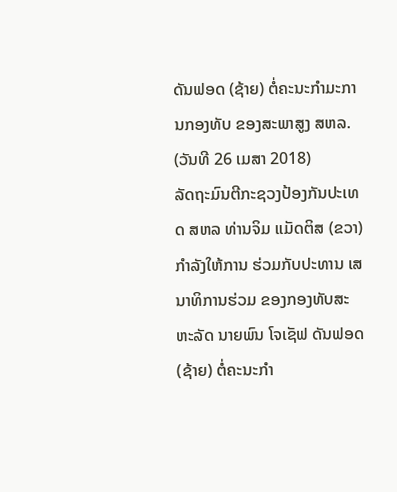ດັນຟອດ (ຊ້າຍ) ຕໍ່ຄະນະກຳມະການກອງທັບ ຂອງສະພາສູງ ສຫລ. (ວັນທີ 26 ເມສາ 2018)
ລັດຖະມົນຕີກະຊວງປ້ອງກັນປະເທດ ສຫລ ທ່ານຈິມ ແມັດຕິສ (ຂວາ) ກຳລັງໃຫ້ການ ຮ່ວມກັບປະທານ ເສນາທິການຮ່ວມ ຂອງກອງທັບສະຫະລັດ ນາຍພົນ ໂຈເຊັຟ ດັນຟອດ (ຊ້າຍ) ຕໍ່ຄະນະກຳ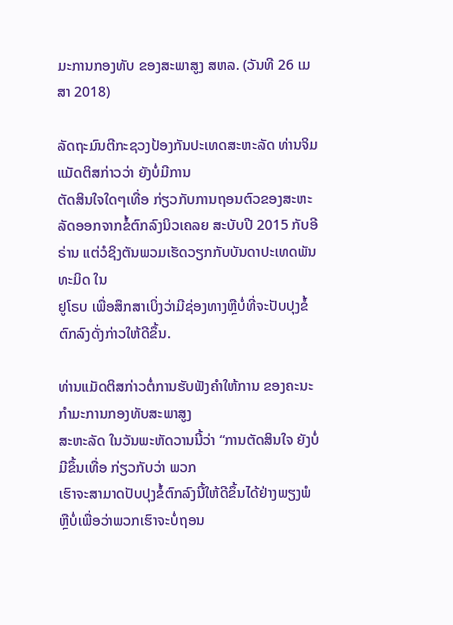ມະການກອງທັບ ຂອງສະພາສູງ ສຫລ. (ວັນທີ 26 ເມສາ 2018)

ລັດຖະມົນຕີກະຊວງປ້ອງກັນປະເທດສະຫະລັດ ທ່ານຈິມ ແມັດຕິສກ່າວວ່າ ຍັງບໍ່ມີການ
ຕັດສິນໃຈໃດໆເທື່ອ ກ່ຽວກັບການຖອນຕົວຂອງສະຫະລັດອອກຈາກຂໍ້ຕົກລົງນິວເຄລຍ ສະບັບປີ 2015 ກັບອີຣ່ານ ແຕ່ວໍຊິງຕັນພວມເຮັດວຽກກັບບັນດາປະເທດພັນທະມິດ ໃນ
ຢູໂຣບ ເພື່ອສຶກສາເບິ່ງວ່າມີຊ່ອງທາງຫຼືບໍ່ທີ່ຈະປັບປຸງຂໍ້ຕົກລົງດັ່ງກ່າວໃຫ້ດີຂຶ້ນ.

ທ່ານແມັດຕິສກ່າວຕໍ່ການຮັບຟັງຄຳໃຫ້ການ ຂອງຄະນະກຳມະການກອງທັບສະພາສູງ
ສະຫະລັດ ໃນວັນພະຫັດວານນີ້ວ່າ “ການຕັດສິນໃຈ ຍັງບໍ່ມີຂຶ້ນເທື່ອ ກ່ຽວກັບວ່າ ພວກ
ເຮົາຈະສາມາດປັບປຸງຂໍ້ຕົກລົງນີ້ໃຫ້ດີຂຶ້ນໄດ້ຢ່າງພຽງພໍຫຼືບໍ່ເພື່ອວ່າພວກເຮົາຈະບໍ່ຖອນ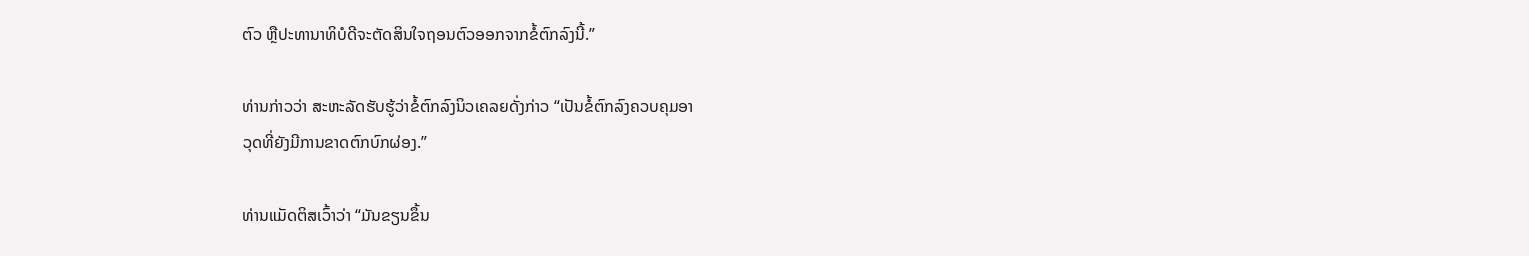ຕົວ ຫຼືປະທານາທິບໍດີຈະຕັດສິນໃຈຖອນຕົວອອກຈາກຂໍ້ຕົກລົງນີ້.”

ທ່ານກ່າວວ່າ ສະຫະລັດຮັບຮູ້ວ່າຂໍ້ຕົກລົງນິວເຄລຍດັ່ງກ່າວ “ເປັນຂໍ້ຕົກລົງຄວບຄຸມອາ
ວຸດທີ່ຍັງມີການຂາດຕົກບົກຜ່ອງ.”

ທ່ານແມັດຕິສເວົ້າວ່າ “ມັນຂຽນຂຶ້ນ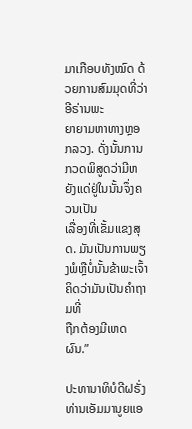ມາເກືອບທັງໝົດ ດ້ວຍການສົມມຸດທີ່ວ່າອີຣ່ານພະ
ຍາຍາມຫາທາງຫຼອກລວງ. ດັ່ງນັ້ນການກວດພິສູດວ່າມີຫຍັງແດ່ຢູ່ໃນນັ້ນຈຶ່ງຄວນເປັນ
ເລື່ອງທີ່ເຂັ້ມແຂງສຸດ. ມັນເປັນການພຽງພໍຫຼືບໍ່ນັ້ນຂ້າພະເຈົ້າຄິດວ່າມັນເປັນຄຳຖາມທີ່
ຖືກຕ້ອງມີເຫດຜົນ.”

ປະທານາທິບໍດີຝຣັ່ງ ທ່ານເອັມມານູຍແອ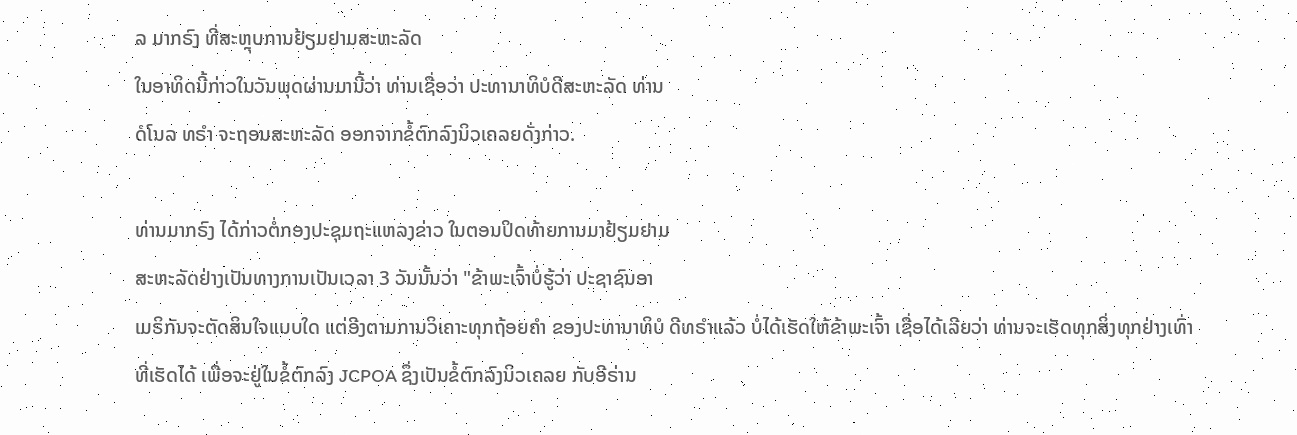ລ ມາກຣົງ ທີ່ສະຫຼຸບການຢ້ຽມຢາມສະຫະລັດ
ໃນອາທິດນີ້ກ່າວໃນວັນພຸດຜ່ານມານີ້ວ່າ ທ່ານເຊື່ອວ່າ ປະທານາທິບໍດີສະຫະລັດ ທ່ານ
ດໍໂນລ ທຣຳ ຈະຖອນສະຫະລັດ ອອກຈາກຂໍ້ຕົກລົງນິວເຄລຍດັ່ງກ່າວ.

ທ່ານມາກຣົງ ໄດ້ກ່າວຕໍ່ກອງປະຊຸມຖະແຫລງຂ່າວ ໃນຕອນປິດທ້າຍການມາຢ້ຽມຢາມ
ສະຫະລັດຢ່າງເປັນທາງການເປັນເວລາ 3 ວັນນັ້ນວ່າ "ຂ້າພະເຈົ້າບໍ່ຮູ້ວ່າ ປະຊາຊົນອາ
ເມຣິກັນຈະຕັດສິນໃຈແບບໃດ ແຕ່ອີງຕາມການວິເຄາະທຸກຖ້ອຍຄໍາ ຂອງປະທານາທິບໍ ດີທຣໍາແລ້ວ ບໍ່ໄດ້ເຮັດໃຫ້ຂ້າພະເຈົ້າ ເຊື່ອໄດ້ເລີຍວ່າ ທ່ານຈະເຮັດທຸກສິ່ງທຸກຢ່າງເທົ່າ
ທີ່ເຮັດໄດ້ ເພື່ອຈະຢູ່ໃນຂໍ້ຕົກລົງ JCPOA ຊຶ່ງເປັນຂໍ້ຕົກລົງນິວເຄລຍ ກັບອີຣ່ານ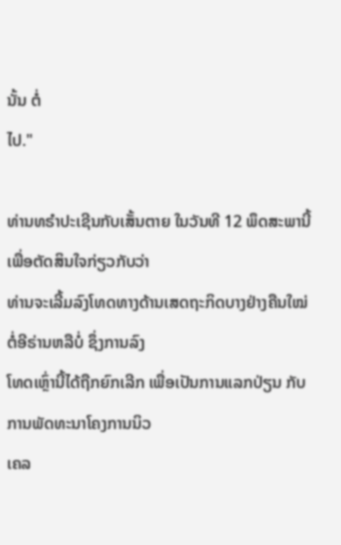ນັ້ນ ຕໍ່
ໄປ."

ທ່ານທຣຳປະເຊີນກັບເສັ້ນຕາຍ ໃນວັນທີ 12 ພຶດສະພານີ້ ເພື່ອຕັດສິນໃຈກ່ຽວກັບວ່າ
ທ່ານຈະເລີ້ມລົງໂທດທາງດ້ານເສດຖະກິດບາງຢ່າງຄືນໃໝ່ຕໍ່ອີຣ່ານຫລືບໍ່ ຊຶ່ງການລົງ
ໂທດເຫຼົ່ານີ້ໄດ້ຖືກຍົກເລີກ ເພື່ອເປັນການແລກປ່ຽນ ກັບການພັດທະນາໂຄງການນິວ
ເຄລ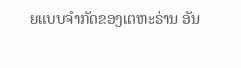ຍແບບຈຳກັດຂອງເຕຫະຣ່ານ ອັນ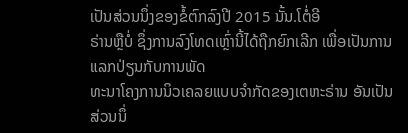ເປັນສ່ວນນຶ່ງຂອງຂໍ້ຕົກລົງປີ 2015 ນັ້ນ.ໂຕໍ່ອີ
ຣ່ານຫຼືບໍ່ ຊຶ່ງການລົງໂທດເຫຼົ່ານີ້ໄດ້ຖືກຍົກເລີກ ເພື່ອເປັນການແລກປ່ຽນກັບການພັດ
ທະນາໂຄງການນິວເຄລຍແບບຈຳກັດຂອງເຕຫະຣ່ານ ອັນເປັນສ່ວນນຶ່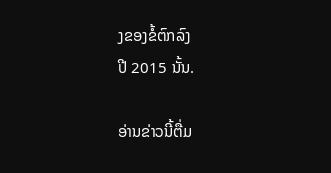ງຂອງຂໍ້ຕົກລົງ
ປີ 2015 ນັ້ນ.

ອ່ານຂ່າວນີ້ຕື່ມ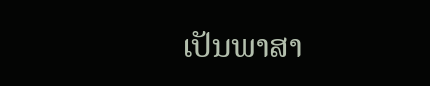ເປັນພາສາ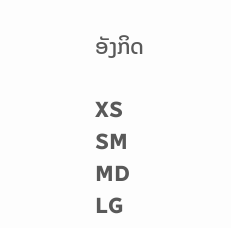ອັງກິດ

XS
SM
MD
LG